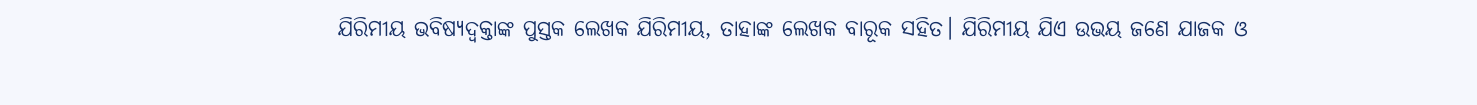ଯିରିମୀୟ ଭବିଷ୍ୟଦ୍ବକ୍ତାଙ୍କ ପୁସ୍ତକ ଲେଖକ ଯିରିମୀୟ, ତାହାଙ୍କ ଲେଖକ ବାରୂକ ସହିତ। ଯିରିମୀୟ ଯିଏ ଉଭୟ ଜଣେ ଯାଜକ ଓ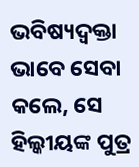ଭବିଷ୍ୟଦ୍ବକ୍ତା ଭାବେ ସେବା କଲେ, ସେ ହିଲ୍କୀୟଙ୍କ ପୁତ୍ର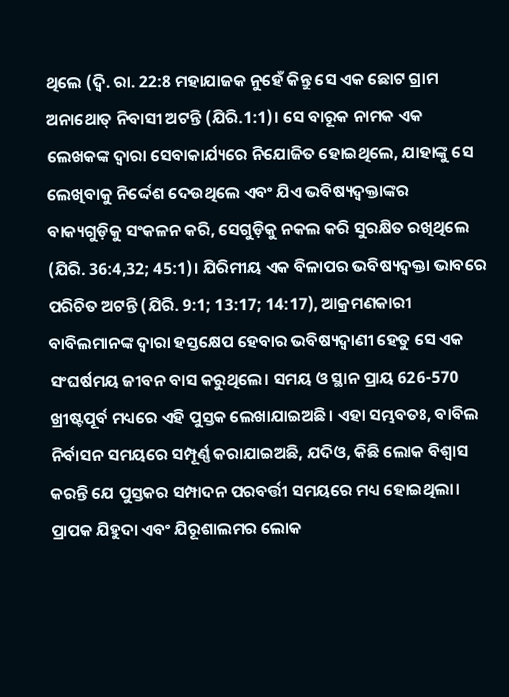ଥିଲେ (ଦ୍ଵି. ରା. 22:8 ମହାଯାଜକ ନୁହେଁ କିନ୍ତୁ ସେ ଏକ ଛୋଟ ଗ୍ରାମ ଅନାଥୋତ୍ ନିବାସୀ ଅଟନ୍ତି (ଯିରି.1:1)। ସେ ବାରୂକ ନାମକ ଏକ ଲେଖକଙ୍କ ଦ୍ଵାରା ସେବାକାର୍ଯ୍ୟରେ ନିଯୋଜିତ ହୋଇଥିଲେ, ଯାହାଙ୍କୁ ସେ ଲେଖିବାକୁ ନିର୍ଦ୍ଦେଶ ଦେଉଥିଲେ ଏବଂ ଯିଏ ଭବିଷ୍ୟଦ୍ବକ୍ତାଙ୍କର ବାକ୍ୟଗୁଡ଼ିକୁ ସଂକଳନ କରି, ସେଗୁଡ଼ିକୁ ନକଲ କରି ସୁରକ୍ଷିତ ରଖିଥିଲେ (ଯିରି. 36:4,32; 45:1)। ଯିରିମୀୟ ଏକ ବିଳାପର ଭବିଷ୍ୟଦ୍ବକ୍ତା ଭାବରେ ପରିଚିତ ଅଟନ୍ତି (ଯିରି. 9:1; 13:17; 14:17), ଆକ୍ରମଣକାରୀ ବାବିଲମାନଙ୍କ ଦ୍ଵାରା ହସ୍ତକ୍ଷେପ ହେବାର ଭବିଷ୍ୟଦ୍ବାଣୀ ହେତୁ ସେ ଏକ ସଂଘର୍ଷମୟ ଜୀବନ ବାସ କରୁଥିଲେ। ସମୟ ଓ ସ୍ଥାନ ପ୍ରାୟ 626-570 ଖ୍ରୀଷ୍ଟପୂର୍ବ ମଧ୍ୟରେ ଏହି ପୁସ୍ତକ ଲେଖାଯାଇଅଛି। ଏହା ସମ୍ଭବତଃ, ବାବିଲ ନିର୍ବାସନ ସମୟରେ ସମ୍ପୂର୍ଣ୍ଣ କରାଯାଇଅଛି, ଯଦିଓ, କିଛି ଲୋକ ବିଶ୍ୱାସ କରନ୍ତି ଯେ ପୁସ୍ତକର ସମ୍ପାଦନ ପରବର୍ତ୍ତୀ ସମୟରେ ମଧ୍ୟ ହୋଇଥିଲା। ପ୍ରାପକ ଯିହୁଦା ଏବଂ ଯିରୂଶାଲମର ଲୋକ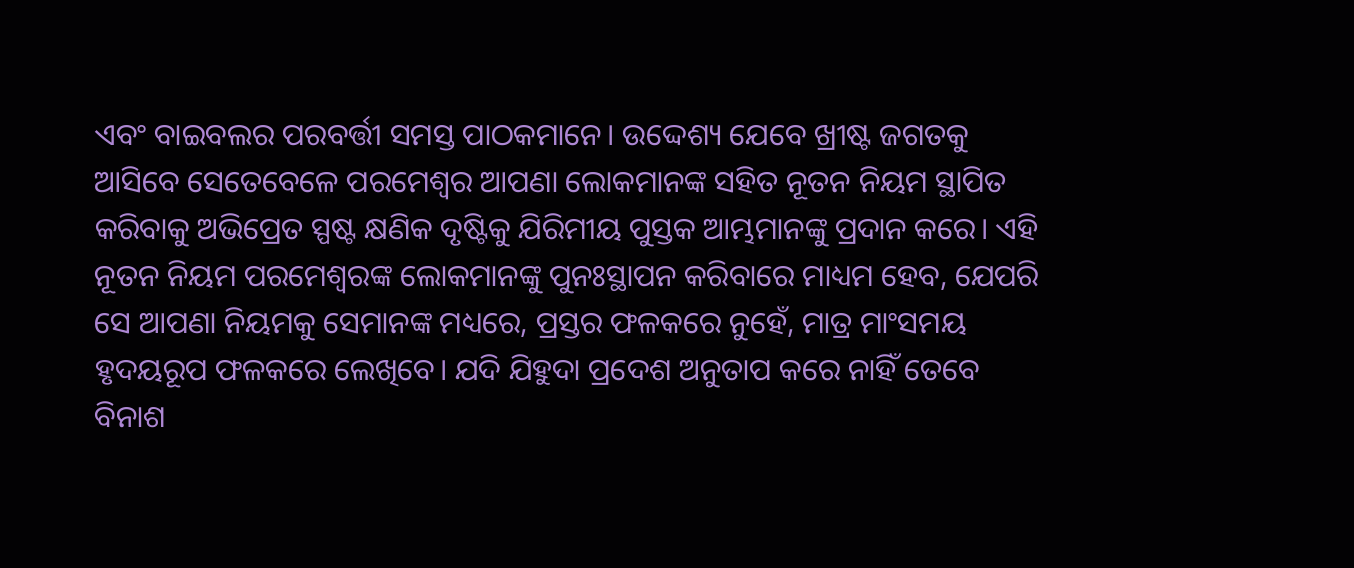ଏବଂ ବାଇବଲର ପରବର୍ତ୍ତୀ ସମସ୍ତ ପାଠକମାନେ। ଉଦ୍ଦେଶ୍ୟ ଯେବେ ଖ୍ରୀଷ୍ଟ ଜଗତକୁ ଆସିବେ ସେତେବେଳେ ପରମେଶ୍ୱର ଆପଣା ଲୋକମାନଙ୍କ ସହିତ ନୂତନ ନିୟମ ସ୍ଥାପିତ କରିବାକୁ ଅଭିପ୍ରେତ ସ୍ପଷ୍ଟ କ୍ଷଣିକ ଦୃଷ୍ଟିକୁ ଯିରିମୀୟ ପୁସ୍ତକ ଆମ୍ଭମାନଙ୍କୁ ପ୍ରଦାନ କରେ। ଏହି ନୂତନ ନିୟମ ପରମେଶ୍ୱରଙ୍କ ଲୋକମାନଙ୍କୁ ପୁନଃସ୍ଥାପନ କରିବାରେ ମାଧ୍ୟମ ହେବ, ଯେପରି ସେ ଆପଣା ନିୟମକୁ ସେମାନଙ୍କ ମଧ୍ୟରେ, ପ୍ରସ୍ତର ଫଳକରେ ନୁହେଁ, ମାତ୍ର ମାଂସମୟ ହୃଦୟରୂପ ଫଳକରେ ଲେଖିବେ। ଯଦି ଯିହୁଦା ପ୍ରଦେଶ ଅନୁତାପ କରେ ନାହିଁ ତେବେ ବିନାଶ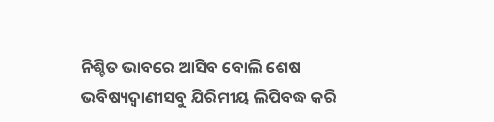ନିଶ୍ଚିତ ଭାବରେ ଆସିବ ବୋଲି ଶେଷ ଭବିଷ୍ୟଦ୍ବାଣୀସବୁ ଯିରିମୀୟ ଲିପିବଦ୍ଧ କରି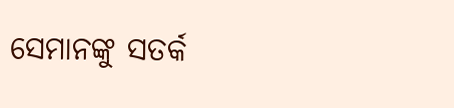ସେମାନଙ୍କୁ ସତର୍କ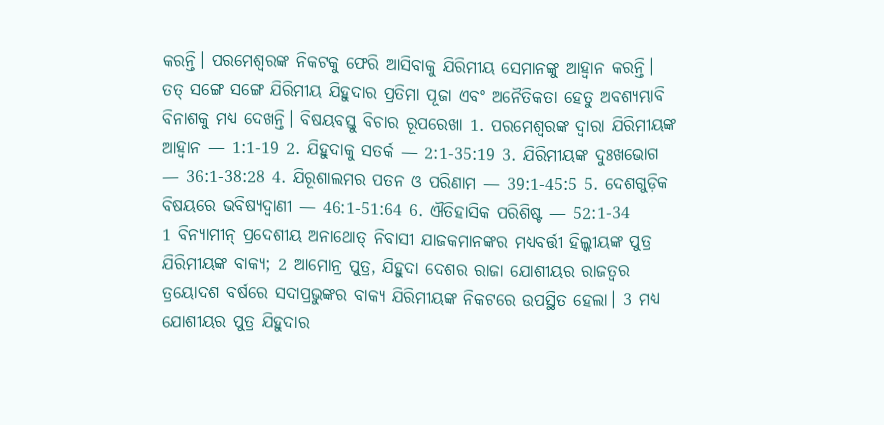କରନ୍ତି। ପରମେଶ୍ୱରଙ୍କ ନିକଟକୁ ଫେରି ଆସିବାକୁ ଯିରିମୀୟ ସେମାନଙ୍କୁ ଆହ୍ୱାନ କରନ୍ତି। ତତ୍ ସଙ୍ଗେ ସଙ୍ଗେ ଯିରିମୀୟ ଯିହୁଦାର ପ୍ରତିମା ପୂଜା ଏବଂ ଅନୈତିକତା ହେତୁ ଅବଶ୍ୟମ୍ଭାବି ବିନାଶକୁ ମଧ୍ୟ ଦେଖନ୍ତି। ବିଷୟବସ୍ତୁ ବିଚାର ରୂପରେଖା 1. ପରମେଶ୍ୱରଙ୍କ ଦ୍ଵାରା ଯିରିମୀୟଙ୍କ ଆହ୍ୱାନ — 1:1-19 2. ଯିହୁଦାକୁ ସତର୍କ — 2:1-35:19 3. ଯିରିମୀୟଙ୍କ ଦୁଃଖଭୋଗ — 36:1-38:28 4. ଯିରୂଶାଲମର ପତନ ଓ ପରିଣାମ — 39:1-45:5 5. ଦେଶଗୁଡ଼ିକ ବିଷୟରେ ଭବିଷ୍ୟଦ୍ବାଣୀ — 46:1-51:64 6. ଐତିହାସିକ ପରିଶିଷ୍ଟ — 52:1-34
1 ବିନ୍ୟାମୀନ୍ ପ୍ରଦେଶୀୟ ଅନାଥୋତ୍ ନିବାସୀ ଯାଜକମାନଙ୍କର ମଧ୍ୟବର୍ତ୍ତୀ ହିଲ୍କୀୟଙ୍କ ପୁତ୍ର ଯିରିମୀୟଙ୍କ ବାକ୍ୟ; 2 ଆମୋନ୍ର ପୁତ୍ର, ଯିହୁଦା ଦେଶର ରାଜା ଯୋଶୀୟର ରାଜତ୍ଵର ତ୍ରୟୋଦଶ ବର୍ଷରେ ସଦାପ୍ରଭୁଙ୍କର ବାକ୍ୟ ଯିରିମୀୟଙ୍କ ନିକଟରେ ଉପସ୍ଥିତ ହେଲା। 3 ମଧ୍ୟ ଯୋଶୀୟର ପୁତ୍ର ଯିହୁଦାର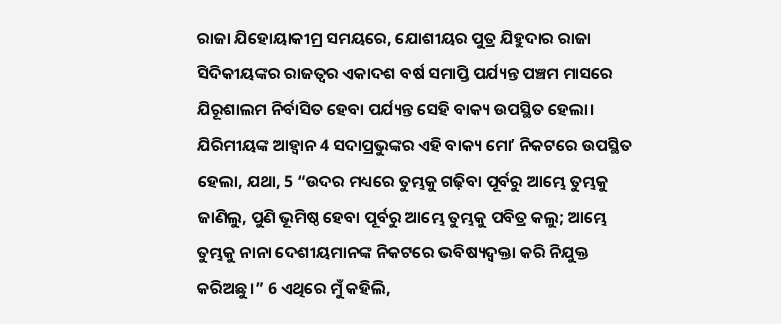ରାଜା ଯିହୋୟାକୀମ୍ର ସମୟରେ, ଯୋଶୀୟର ପୁତ୍ର ଯିହୁଦାର ରାଜା ସିଦିକୀୟଙ୍କର ରାଜତ୍ଵର ଏକାଦଶ ବର୍ଷ ସମାପ୍ତି ପର୍ଯ୍ୟନ୍ତ ପଞ୍ଚମ ମାସରେ ଯିରୂଶାଲମ ନିର୍ବାସିତ ହେବା ପର୍ଯ୍ୟନ୍ତ ସେହି ବାକ୍ୟ ଉପସ୍ଥିତ ହେଲା।
ଯିରିମୀୟଙ୍କ ଆହ୍ୱାନ 4 ସଦାପ୍ରଭୁଙ୍କର ଏହି ବାକ୍ୟ ମୋʼ ନିକଟରେ ଉପସ୍ଥିତ ହେଲା, ଯଥା, 5 “ଉଦର ମଧ୍ୟରେ ତୁମ୍ଭକୁ ଗଢ଼ିବା ପୂର୍ବରୁ ଆମ୍ଭେ ତୁମ୍ଭକୁ ଜାଣିଲୁ, ପୁଣି ଭୂମିଷ୍ଠ ହେବା ପୂର୍ବରୁ ଆମ୍ଭେ ତୁମ୍ଭକୁ ପବିତ୍ର କଲୁ; ଆମ୍ଭେ ତୁମ୍ଭକୁ ନାନା ଦେଶୀୟମାନଙ୍କ ନିକଟରେ ଭବିଷ୍ୟଦ୍ବକ୍ତା କରି ନିଯୁକ୍ତ କରିଅଛୁ।” 6 ଏଥିରେ ମୁଁ କହିଲି,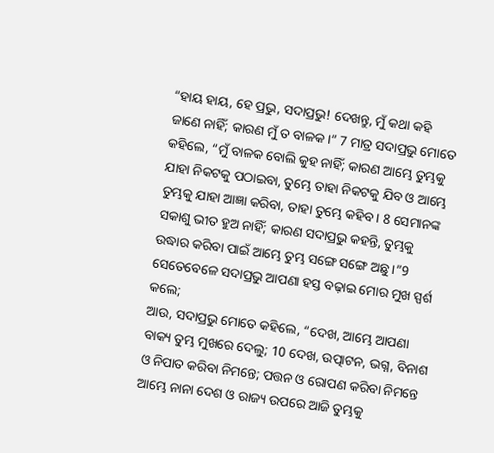“ହାୟ ହାୟ, ହେ ପ୍ରଭୁ, ସଦାପ୍ରଭୁ! ଦେଖନ୍ତୁ, ମୁଁ କଥା କହି ଜାଣେ ନାହିଁ; କାରଣ ମୁଁ ତ ବାଳକ।” 7 ମାତ୍ର ସଦାପ୍ରଭୁ ମୋତେ କହିଲେ, “ମୁଁ ବାଳକ ବୋଲି କୁହ ନାହିଁ; କାରଣ ଆମ୍ଭେ ତୁମ୍ଭକୁ ଯାହା ନିକଟକୁ ପଠାଇବା, ତୁମ୍ଭେ ତାହା ନିକଟକୁ ଯିବ ଓ ଆମ୍ଭେ ତୁମ୍ଭକୁ ଯାହା ଆଜ୍ଞା କରିବା, ତାହା ତୁମ୍ଭେ କହିବ। 8 ସେମାନଙ୍କ ସକାଶୁ ଭୀତ ହୁଅ ନାହିଁ; କାରଣ ସଦାପ୍ରଭୁ କହନ୍ତି, ତୁମ୍ଭକୁ ଉଦ୍ଧାର କରିବା ପାଇଁ ଆମ୍ଭେ ତୁମ୍ଭ ସଙ୍ଗେ ସଙ୍ଗେ ଅଛୁ।”9 ସେତେବେଳେ ସଦାପ୍ରଭୁ ଆପଣା ହସ୍ତ ବଢ଼ାଇ ମୋର ମୁଖ ସ୍ପର୍ଶ କଲେ;
ଆଉ, ସଦାପ୍ରଭୁ ମୋତେ କହିଲେ, “ଦେଖ, ଆମ୍ଭେ ଆପଣା ବାକ୍ୟ ତୁମ୍ଭ ମୁଖରେ ଦେଲୁ; 10 ଦେଖ, ଉତ୍ପାଟନ, ଭଗ୍ନ, ବିନାଶ ଓ ନିପାତ କରିବା ନିମନ୍ତେ; ପତ୍ତନ ଓ ରୋପଣ କରିବା ନିମନ୍ତେ ଆମ୍ଭେ ନାନା ଦେଶ ଓ ରାଜ୍ୟ ଉପରେ ଆଜି ତୁମ୍ଭକୁ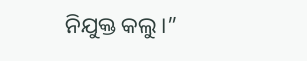ନିଯୁକ୍ତ କଲୁ।”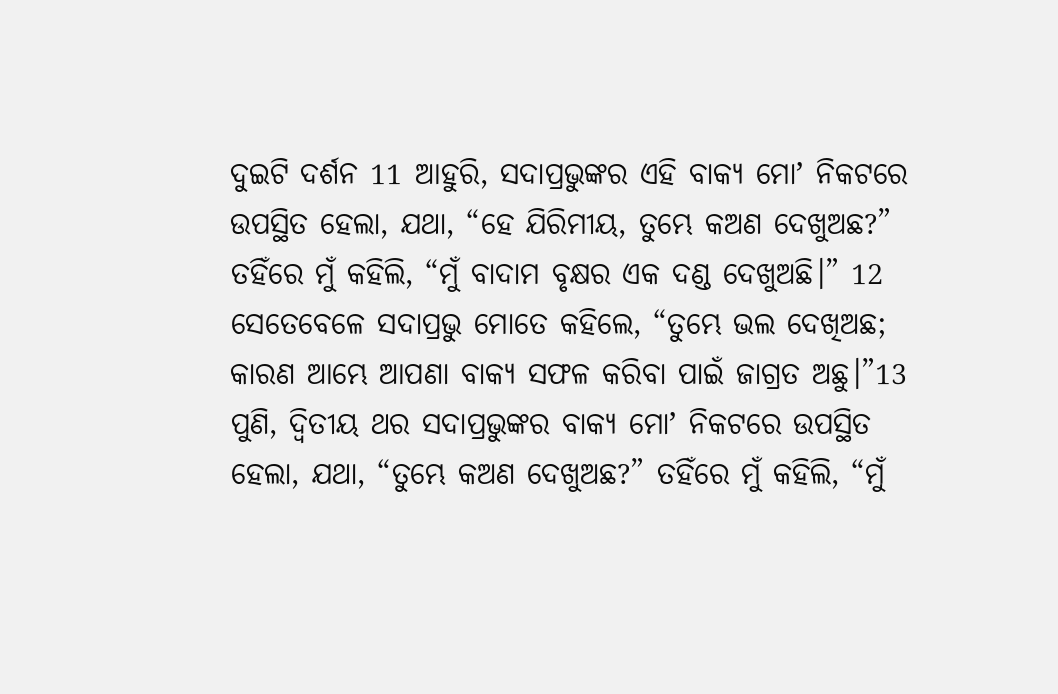ଦୁଇଟି ଦର୍ଶନ 11 ଆହୁରି, ସଦାପ୍ରଭୁଙ୍କର ଏହି ବାକ୍ୟ ମୋʼ ନିକଟରେ ଉପସ୍ଥିତ ହେଲା, ଯଥା, “ହେ ଯିରିମୀୟ, ତୁମ୍ଭେ କଅଣ ଦେଖୁଅଛ?” ତହିଁରେ ମୁଁ କହିଲି, “ମୁଁ ବାଦାମ ବୃକ୍ଷର ଏକ ଦଣ୍ଡ ଦେଖୁଅଛି।” 12 ସେତେବେଳେ ସଦାପ୍ରଭୁ ମୋତେ କହିଲେ, “ତୁମ୍ଭେ ଭଲ ଦେଖିଅଛ; କାରଣ ଆମ୍ଭେ ଆପଣା ବାକ୍ୟ ସଫଳ କରିବା ପାଇଁ ଜାଗ୍ରତ ଅଛୁ।”13 ପୁଣି, ଦ୍ୱିତୀୟ ଥର ସଦାପ୍ରଭୁଙ୍କର ବାକ୍ୟ ମୋʼ ନିକଟରେ ଉପସ୍ଥିତ ହେଲା, ଯଥା, “ତୁମ୍ଭେ କଅଣ ଦେଖୁଅଛ?” ତହିଁରେ ମୁଁ କହିଲି, “ମୁଁ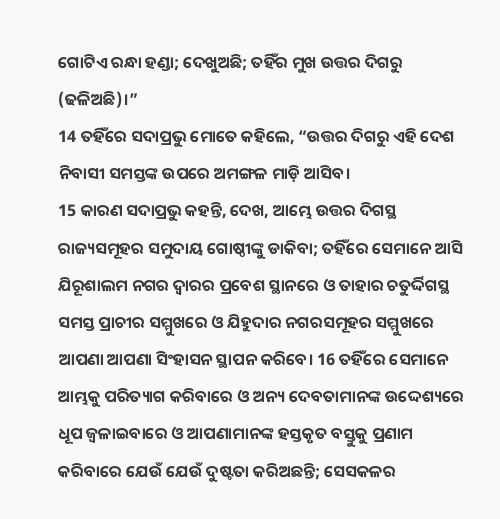ଗୋଟିଏ ରନ୍ଧା ହଣ୍ଡା; ଦେଖୁଅଛି; ତହିଁର ମୁଖ ଉତ୍ତର ଦିଗରୁ (ଢଳିଅଛି)।”
14 ତହିଁରେ ସଦାପ୍ରଭୁ ମୋତେ କହିଲେ, “ଉତ୍ତର ଦିଗରୁ ଏହି ଦେଶ ନିବାସୀ ସମସ୍ତଙ୍କ ଉପରେ ଅମଙ୍ଗଳ ମାଡ଼ି ଆସିବ।
15 କାରଣ ସଦାପ୍ରଭୁ କହନ୍ତି, ଦେଖ, ଆମ୍ଭେ ଉତ୍ତର ଦିଗସ୍ଥ ରାଜ୍ୟସମୂହର ସମୁଦାୟ ଗୋଷ୍ଠୀଙ୍କୁ ଡାକିବା; ତହିଁରେ ସେମାନେ ଆସି ଯିରୂଶାଲମ ନଗର ଦ୍ୱାରର ପ୍ରବେଶ ସ୍ଥାନରେ ଓ ତାହାର ଚତୁର୍ଦ୍ଦିଗସ୍ଥ ସମସ୍ତ ପ୍ରାଚୀର ସମ୍ମୁଖରେ ଓ ଯିହୁଦାର ନଗରସମୂହର ସମ୍ମୁଖରେ ଆପଣା ଆପଣା ସିଂହାସନ ସ୍ଥାପନ କରିବେ। 16 ତହିଁରେ ସେମାନେ ଆମ୍ଭକୁ ପରିତ୍ୟାଗ କରିବାରେ ଓ ଅନ୍ୟ ଦେବତାମାନଙ୍କ ଉଦ୍ଦେଶ୍ୟରେ ଧୂପ ଜ୍ୱଳାଇବାରେ ଓ ଆପଣାମାନଙ୍କ ହସ୍ତକୃତ ବସ୍ତୁକୁ ପ୍ରଣାମ କରିବାରେ ଯେଉଁ ଯେଉଁ ଦୁଷ୍ଟତା କରିଅଛନ୍ତି; ସେସକଳର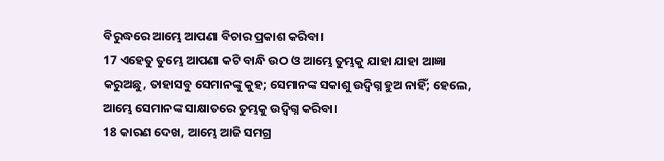ବିରୁଦ୍ଧରେ ଆମ୍ଭେ ଆପଣା ବିଚାର ପ୍ରକାଶ କରିବା।
17 ଏହେତୁ ତୁମ୍ଭେ ଆପଣା କଟି ବାନ୍ଧି ଉଠ ଓ ଆମ୍ଭେ ତୁମ୍ଭକୁ ଯାହା ଯାହା ଆଜ୍ଞା କରୁଅଛୁ, ତାହାସବୁ ସେମାନଙ୍କୁ କୁହ; ସେମାନଙ୍କ ସକାଶୁ ଉଦ୍ବିଗ୍ନ ହୁଅ ନାହିଁ; ହେଲେ, ଆମ୍ଭେ ସେମାନଙ୍କ ସାକ୍ଷାତରେ ତୁମ୍ଭକୁ ଉଦ୍ବିଗ୍ନ କରିବା।
18 କାରଣ ଦେଖ, ଆମ୍ଭେ ଆଜି ସମଗ୍ର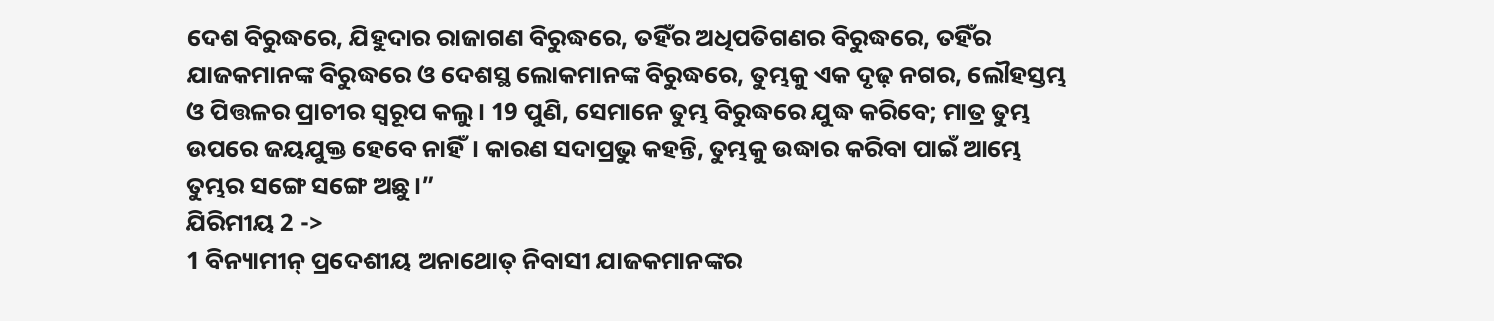ଦେଶ ବିରୁଦ୍ଧରେ, ଯିହୁଦାର ରାଜାଗଣ ବିରୁଦ୍ଧରେ, ତହିଁର ଅଧିପତିଗଣର ବିରୁଦ୍ଧରେ, ତହିଁର ଯାଜକମାନଙ୍କ ବିରୁଦ୍ଧରେ ଓ ଦେଶସ୍ଥ ଲୋକମାନଙ୍କ ବିରୁଦ୍ଧରେ, ତୁମ୍ଭକୁ ଏକ ଦୃଢ଼ ନଗର, ଲୌହସ୍ତମ୍ଭ ଓ ପିତ୍ତଳର ପ୍ରାଚୀର ସ୍ୱରୂପ କଲୁ। 19 ପୁଣି, ସେମାନେ ତୁମ୍ଭ ବିରୁଦ୍ଧରେ ଯୁଦ୍ଧ କରିବେ; ମାତ୍ର ତୁମ୍ଭ ଉପରେ ଜୟଯୁକ୍ତ ହେବେ ନାହିଁ। କାରଣ ସଦାପ୍ରଭୁ କହନ୍ତି, ତୁମ୍ଭକୁ ଉଦ୍ଧାର କରିବା ପାଇଁ ଆମ୍ଭେ ତୁମ୍ଭର ସଙ୍ଗେ ସଙ୍ଗେ ଅଛୁ।”
ଯିରିମୀୟ 2 ->
1 ବିନ୍ୟାମୀନ୍ ପ୍ରଦେଶୀୟ ଅନାଥୋତ୍ ନିବାସୀ ଯାଜକମାନଙ୍କର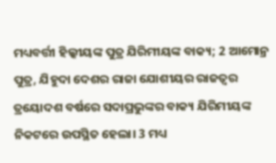ମଧ୍ୟବର୍ତ୍ତୀ ହିଲ୍କୀୟଙ୍କ ପୁତ୍ର ଯିରିମୀୟଙ୍କ ବାକ୍ୟ; 2 ଆମୋନ୍ର ପୁତ୍ର, ଯିହୁଦା ଦେଶର ରାଜା ଯୋଶୀୟର ରାଜତ୍ଵର ତ୍ରୟୋଦଶ ବର୍ଷରେ ସଦାପ୍ରଭୁଙ୍କର ବାକ୍ୟ ଯିରିମୀୟଙ୍କ ନିକଟରେ ଉପସ୍ଥିତ ହେଲା। 3 ମଧ୍ୟ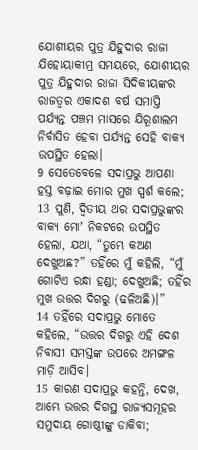ଯୋଶୀୟର ପୁତ୍ର ଯିହୁଦାର ରାଜା ଯିହୋୟାକୀମ୍ର ସମୟରେ, ଯୋଶୀୟର ପୁତ୍ର ଯିହୁଦାର ରାଜା ସିଦିକୀୟଙ୍କର ରାଜତ୍ଵର ଏକାଦଶ ବର୍ଷ ସମାପ୍ତି ପର୍ଯ୍ୟନ୍ତ ପଞ୍ଚମ ମାସରେ ଯିରୂଶାଲମ ନିର୍ବାସିତ ହେବା ପର୍ଯ୍ୟନ୍ତ ସେହି ବାକ୍ୟ ଉପସ୍ଥିତ ହେଲା।
9 ସେତେବେଳେ ସଦାପ୍ରଭୁ ଆପଣା ହସ୍ତ ବଢ଼ାଇ ମୋର ମୁଖ ସ୍ପର୍ଶ କଲେ;
13 ପୁଣି, ଦ୍ୱିତୀୟ ଥର ସଦାପ୍ରଭୁଙ୍କର ବାକ୍ୟ ମୋʼ ନିକଟରେ ଉପସ୍ଥିତ ହେଲା, ଯଥା, “ତୁମ୍ଭେ କଅଣ ଦେଖୁଅଛ?” ତହିଁରେ ମୁଁ କହିଲି, “ମୁଁ ଗୋଟିଏ ରନ୍ଧା ହଣ୍ଡା; ଦେଖୁଅଛି; ତହିଁର ମୁଖ ଉତ୍ତର ଦିଗରୁ (ଢଳିଅଛି)।”
14 ତହିଁରେ ସଦାପ୍ରଭୁ ମୋତେ କହିଲେ, “ଉତ୍ତର ଦିଗରୁ ଏହି ଦେଶ ନିବାସୀ ସମସ୍ତଙ୍କ ଉପରେ ଅମଙ୍ଗଳ ମାଡ଼ି ଆସିବ।
15 କାରଣ ସଦାପ୍ରଭୁ କହନ୍ତି, ଦେଖ, ଆମ୍ଭେ ଉତ୍ତର ଦିଗସ୍ଥ ରାଜ୍ୟସମୂହର ସମୁଦାୟ ଗୋଷ୍ଠୀଙ୍କୁ ଡାକିବା;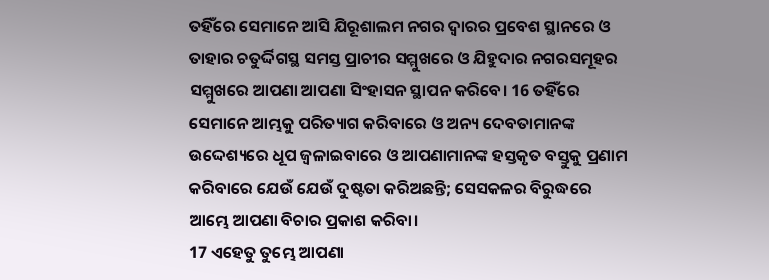ତହିଁରେ ସେମାନେ ଆସି ଯିରୂଶାଲମ ନଗର ଦ୍ୱାରର ପ୍ରବେଶ ସ୍ଥାନରେ ଓ ତାହାର ଚତୁର୍ଦ୍ଦିଗସ୍ଥ ସମସ୍ତ ପ୍ରାଚୀର ସମ୍ମୁଖରେ ଓ ଯିହୁଦାର ନଗରସମୂହର ସମ୍ମୁଖରେ ଆପଣା ଆପଣା ସିଂହାସନ ସ୍ଥାପନ କରିବେ। 16 ତହିଁରେ ସେମାନେ ଆମ୍ଭକୁ ପରିତ୍ୟାଗ କରିବାରେ ଓ ଅନ୍ୟ ଦେବତାମାନଙ୍କ ଉଦ୍ଦେଶ୍ୟରେ ଧୂପ ଜ୍ୱଳାଇବାରେ ଓ ଆପଣାମାନଙ୍କ ହସ୍ତକୃତ ବସ୍ତୁକୁ ପ୍ରଣାମ କରିବାରେ ଯେଉଁ ଯେଉଁ ଦୁଷ୍ଟତା କରିଅଛନ୍ତି; ସେସକଳର ବିରୁଦ୍ଧରେ ଆମ୍ଭେ ଆପଣା ବିଚାର ପ୍ରକାଶ କରିବା।
17 ଏହେତୁ ତୁମ୍ଭେ ଆପଣା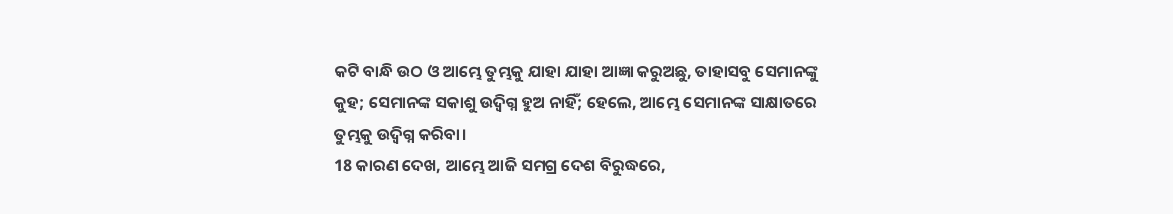କଟି ବାନ୍ଧି ଉଠ ଓ ଆମ୍ଭେ ତୁମ୍ଭକୁ ଯାହା ଯାହା ଆଜ୍ଞା କରୁଅଛୁ, ତାହାସବୁ ସେମାନଙ୍କୁ କୁହ; ସେମାନଙ୍କ ସକାଶୁ ଉଦ୍ବିଗ୍ନ ହୁଅ ନାହିଁ; ହେଲେ, ଆମ୍ଭେ ସେମାନଙ୍କ ସାକ୍ଷାତରେ ତୁମ୍ଭକୁ ଉଦ୍ବିଗ୍ନ କରିବା।
18 କାରଣ ଦେଖ, ଆମ୍ଭେ ଆଜି ସମଗ୍ର ଦେଶ ବିରୁଦ୍ଧରେ,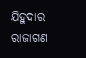ଯିହୁଦାର ରାଜାଗଣ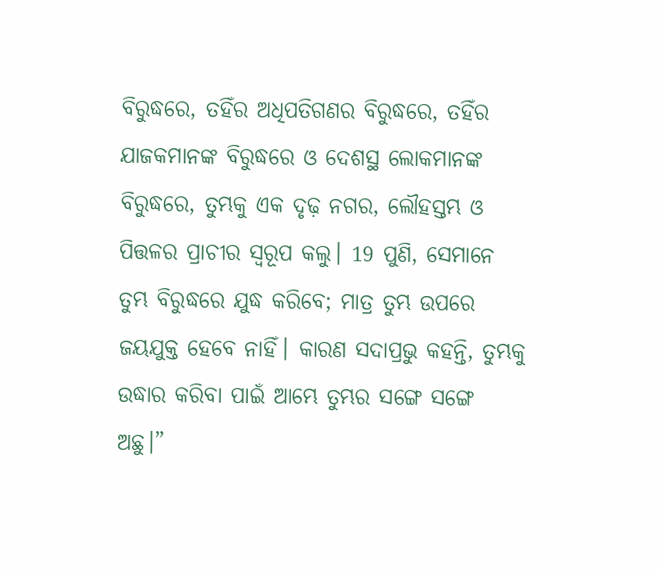ବିରୁଦ୍ଧରେ, ତହିଁର ଅଧିପତିଗଣର ବିରୁଦ୍ଧରେ, ତହିଁର ଯାଜକମାନଙ୍କ ବିରୁଦ୍ଧରେ ଓ ଦେଶସ୍ଥ ଲୋକମାନଙ୍କ ବିରୁଦ୍ଧରେ, ତୁମ୍ଭକୁ ଏକ ଦୃଢ଼ ନଗର, ଲୌହସ୍ତମ୍ଭ ଓ ପିତ୍ତଳର ପ୍ରାଚୀର ସ୍ୱରୂପ କଲୁ। 19 ପୁଣି, ସେମାନେ ତୁମ୍ଭ ବିରୁଦ୍ଧରେ ଯୁଦ୍ଧ କରିବେ; ମାତ୍ର ତୁମ୍ଭ ଉପରେ ଜୟଯୁକ୍ତ ହେବେ ନାହିଁ। କାରଣ ସଦାପ୍ରଭୁ କହନ୍ତି, ତୁମ୍ଭକୁ ଉଦ୍ଧାର କରିବା ପାଇଁ ଆମ୍ଭେ ତୁମ୍ଭର ସଙ୍ଗେ ସଙ୍ଗେ ଅଛୁ।”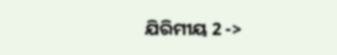ଯିରିମୀୟ 2 ->